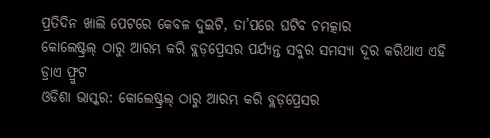ପ୍ରତିଦିନ ଖାଲି ପେଟରେ କେବଳ ଦୁଇଟି, ତା’ପରେ ଘଟିବ ଚମତ୍କାର
କୋଲେଷ୍ଟ୍ରଲ୍ ଠାରୁ ଆରମ୍ଭ କରି ବ୍ଲଡ଼ପ୍ରେସର ପର୍ଯ୍ୟନ୍ତ ସବୁର ସମସ୍ୟା ଦୂର କରିଥାଏ ଏହି ଡ୍ରାଏ ଫ୍ରୁଟ
ଓଡିଶା ଭାସ୍କର: କୋଲେଷ୍ଟ୍ରଲ୍ ଠାରୁ ଆରମ୍ଭ କରି ବ୍ଲଡ଼ପ୍ରେସର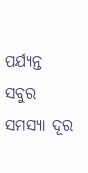ପର୍ଯ୍ୟନ୍ତ ସବୁର ସମସ୍ୟା ଦୂର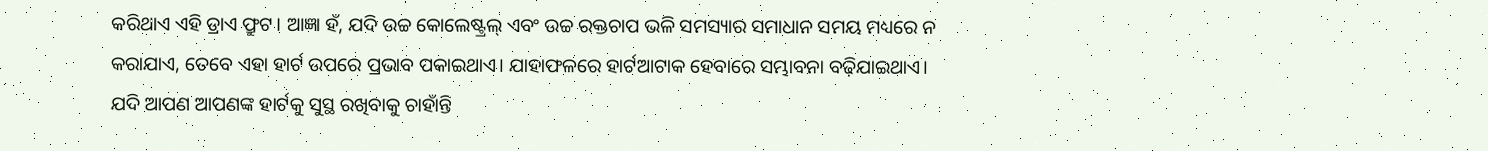କରିଥାଏ ଏହି ଡ୍ରାଏ ଫ୍ରୁଟ। ଆଜ୍ଞା ହଁ, ଯଦି ଉଚ୍ଚ କୋଲେଷ୍ଟ୍ରଲ୍ ଏବଂ ଉଚ୍ଚ ରକ୍ତଚାପ ଭଳି ସମସ୍ୟାର ସମାଧାନ ସମୟ ମଧ୍ୟରେ ନ କରାଯାଏ, ତେବେ ଏହା ହାର୍ଟ ଉପରେ ପ୍ରଭାବ ପକାଇଥାଏ। ଯାହାଫଳରେ ହାର୍ଟଆଟାକ ହେବାରେ ସମ୍ଭାବନା ବଢ଼ିଯାଇଥାଏ।
ଯଦି ଆପଣ ଆପଣଙ୍କ ହାର୍ଟକୁ ସୁସ୍ଥ ରଖିବାକୁ ଚାହାଁନ୍ତି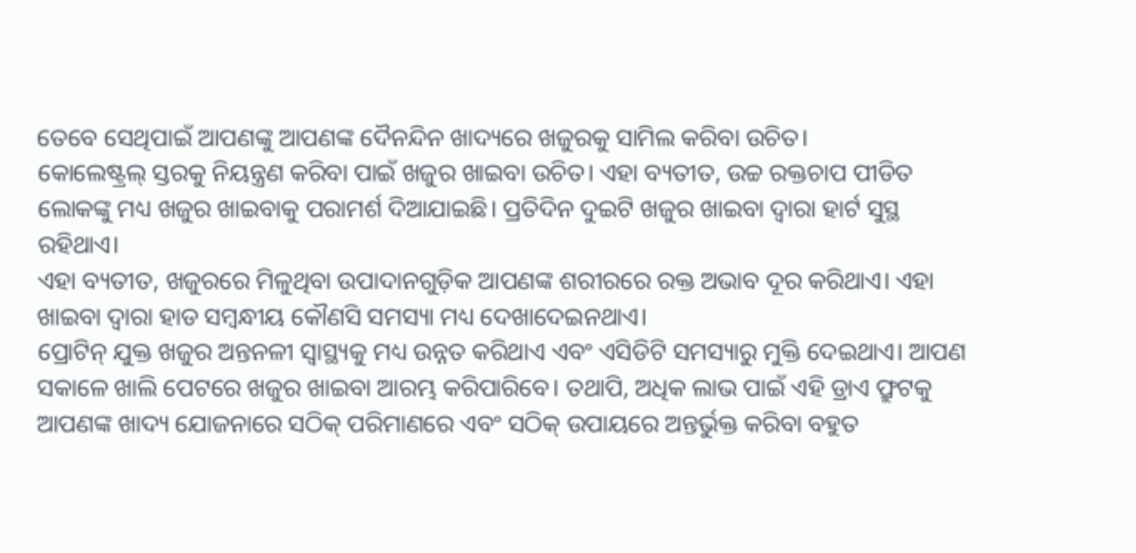ତେବେ ସେଥିପାଇଁ ଆପଣଙ୍କୁ ଆପଣଙ୍କ ଦୈନନ୍ଦିନ ଖାଦ୍ୟରେ ଖଜୁରକୁ ସାମିଲ କରିବା ଉଚିତ।
କୋଲେଷ୍ଟ୍ରଲ୍ ସ୍ତରକୁ ନିୟନ୍ତ୍ରଣ କରିବା ପାଇଁ ଖଜୁର ଖାଇବା ଉଚିତ। ଏହା ବ୍ୟତୀତ, ଉଚ୍ଚ ରକ୍ତଚାପ ପୀଡିତ ଲୋକଙ୍କୁ ମଧ୍ୟ ଖଜୁର ଖାଇବାକୁ ପରାମର୍ଶ ଦିଆଯାଇଛି। ପ୍ରତିଦିନ ଦୁଇଟି ଖଜୁର ଖାଇବା ଦ୍ୱାରା ହାର୍ଟ ସୁସ୍ଥ ରହିଥାଏ।
ଏହା ବ୍ୟତୀତ, ଖଜୁରରେ ମିଳୁଥିବା ଉପାଦାନଗୁଡ଼ିକ ଆପଣଙ୍କ ଶରୀରରେ ରକ୍ତ ଅଭାବ ଦୂର କରିଥାଏ। ଏହା ଖାଇବା ଦ୍ୱାରା ହାଡ ସମ୍ବନ୍ଧୀୟ କୌଣସି ସମସ୍ୟା ମଧ୍ୟ ଦେଖାଦେଇନଥାଏ।
ପ୍ରୋଟିନ୍ ଯୁକ୍ତ ଖଜୁର ଅନ୍ତନଳୀ ସ୍ୱାସ୍ଥ୍ୟକୁ ମଧ୍ୟ ଉନ୍ନତ କରିଥାଏ ଏବଂ ଏସିଡିଟି ସମସ୍ୟାରୁ ମୁକ୍ତି ଦେଇଥାଏ। ଆପଣ ସକାଳେ ଖାଲି ପେଟରେ ଖଜୁର ଖାଇବା ଆରମ୍ଭ କରିପାରିବେ। ତଥାପି, ଅଧିକ ଲାଭ ପାଇଁ ଏହି ଡ୍ରାଏ ଫ୍ରୁଟକୁ ଆପଣଙ୍କ ଖାଦ୍ୟ ଯୋଜନାରେ ସଠିକ୍ ପରିମାଣରେ ଏବଂ ସଠିକ୍ ଉପାୟରେ ଅନ୍ତର୍ଭୁକ୍ତ କରିବା ବହୁତ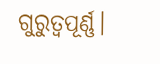ଗୁରୁତ୍ୱପୂର୍ଣ୍ଣ।